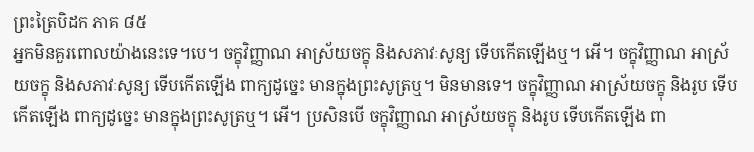ព្រះត្រៃបិដក ភាគ ៨៥
អ្នកមិនគួរពោលយ៉ាងនេះទេ។បេ។ ចក្ខុវិញ្ញាណ អាស្រ័យចក្ខុ និងសភាវៈសូន្យ ទើបកើតឡើងឬ។ អើ។ ចក្ខុវិញ្ញាណ អាស្រ័យចក្ខុ និងសភាវៈសូន្យ ទើបកើតឡើង ពាក្យដូច្នេះ មានក្នុងព្រះសូត្រឬ។ មិនមានទេ។ ចក្ខុវិញ្ញាណ អាស្រ័យចក្ខុ និងរូប ទើបកើតឡើង ពាក្យដូច្នេះ មានក្នុងព្រះសូត្រឬ។ អើ។ ប្រសិនបើ ចក្ខុវិញ្ញាណ អាស្រ័យចក្ខុ និងរូប ទើបកើតឡើង ពា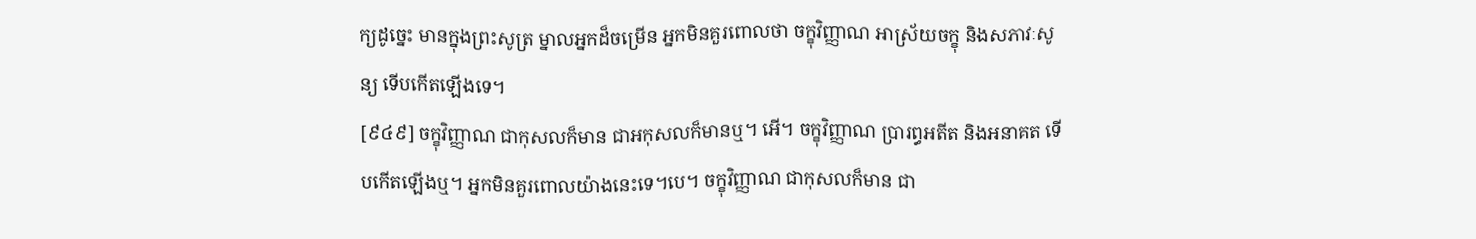ក្យដូច្នេះ មានក្នុងព្រះសូត្រ ម្នាលអ្នកដ៏ចម្រើន អ្នកមិនគួរពោលថា ចក្ខុវិញ្ញាណ អាស្រ័យចក្ខុ និងសភាវៈសូន្យ ទើបកើតឡើងទេ។
[៩៤៩] ចក្ខុវិញ្ញាណ ជាកុសលក៏មាន ជាអកុសលក៏មានឬ។ អើ។ ចក្ខុវិញ្ញាណ ប្រារព្ធអតីត និងអនាគត ទើបកើតឡើងឬ។ អ្នកមិនគួរពោលយ៉ាងនេះទេ។បេ។ ចក្ខុវិញ្ញាណ ជាកុសលក៏មាន ជា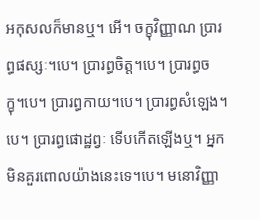អកុសលក៏មានឬ។ អើ។ ចក្ខុវិញ្ញាណ ប្រារព្ធផស្សៈ។បេ។ ប្រារព្ធចិត្ត។បេ។ ប្រារព្ធចក្ខុ។បេ។ ប្រារព្ធកាយ។បេ។ ប្រារព្ធសំឡេង។បេ។ ប្រារព្ធផោដ្ឋព្វៈ ទើបកើតឡើងឬ។ អ្នកមិនគួរពោលយ៉ាងនេះទេ។បេ។ មនោវិញ្ញា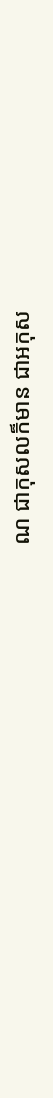ណ ជាកុសលក៏មាន ជាអកុស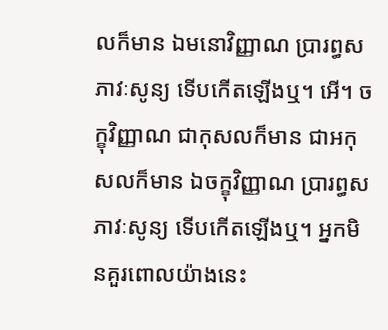លក៏មាន ឯមនោវិញ្ញាណ ប្រារព្ធសភាវៈសូន្យ ទើបកើតឡើងឬ។ អើ។ ចក្ខុវិញ្ញាណ ជាកុសលក៏មាន ជាអកុសលក៏មាន ឯចក្ខុវិញ្ញាណ ប្រារព្ធសភាវៈសូន្យ ទើបកើតឡើងឬ។ អ្នកមិនគួរពោលយ៉ាងនេះ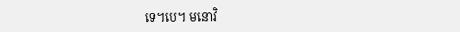ទេ។បេ។ មនោវិ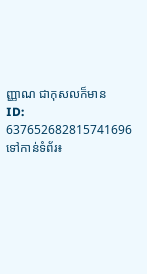ញ្ញាណ ជាកុសលក៏មាន
ID: 637652682815741696
ទៅកាន់ទំព័រ៖